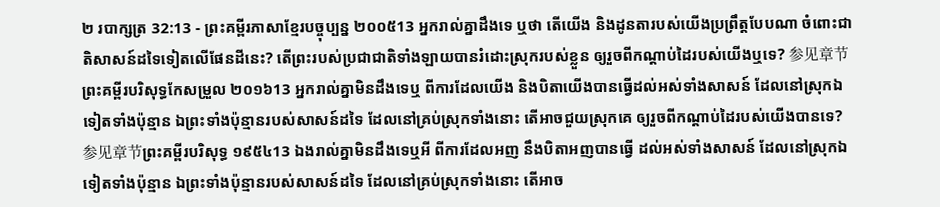២ របាក្សត្រ 32:13 - ព្រះគម្ពីរភាសាខ្មែរបច្ចុប្បន្ន ២០០៥13 អ្នករាល់គ្នាដឹងទេ ឬថា តើយើង និងដូនតារបស់យើងប្រព្រឹត្តបែបណា ចំពោះជាតិសាសន៍ដទៃទៀតលើផែនដីនេះ? តើព្រះរបស់ប្រជាជាតិទាំងឡាយបានរំដោះស្រុករបស់ខ្លួន ឲ្យរួចពីកណ្ដាប់ដៃរបស់យើងឬទេ? 参见章节ព្រះគម្ពីរបរិសុទ្ធកែសម្រួល ២០១៦13 អ្នករាល់គ្នាមិនដឹងទេឬ ពីការដែលយើង និងបិតាយើងបានធ្វើដល់អស់ទាំងសាសន៍ ដែលនៅស្រុកឯទៀតទាំងប៉ុន្មាន ឯព្រះទាំងប៉ុន្មានរបស់សាសន៍ដទៃ ដែលនៅគ្រប់ស្រុកទាំងនោះ តើអាចជួយស្រុកគេ ឲ្យរួចពីកណ្ដាប់ដៃរបស់យើងបានទេ? 参见章节ព្រះគម្ពីរបរិសុទ្ធ ១៩៥៤13 ឯងរាល់គ្នាមិនដឹងទេឬអី ពីការដែលអញ នឹងបិតាអញបានធ្វើ ដល់អស់ទាំងសាសន៍ ដែលនៅស្រុកឯទៀតទាំងប៉ុន្មាន ឯព្រះទាំងប៉ុន្មានរបស់សាសន៍ដទៃ ដែលនៅគ្រប់ស្រុកទាំងនោះ តើអាច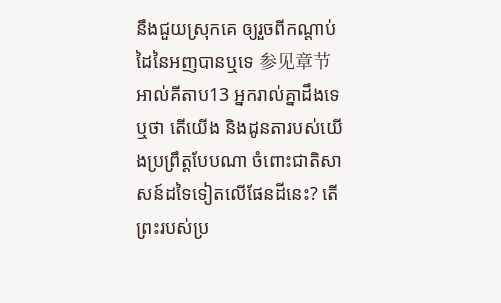នឹងជួយស្រុកគេ ឲ្យរួចពីកណ្តាប់ដៃនៃអញបានឬទេ 参见章节អាល់គីតាប13 អ្នករាល់គ្នាដឹងទេឬថា តើយើង និងដូនតារបស់យើងប្រព្រឹត្តបែបណា ចំពោះជាតិសាសន៍ដទៃទៀតលើផែនដីនេះ? តើព្រះរបស់ប្រ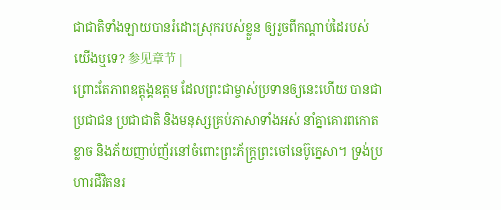ជាជាតិទាំងឡាយបានរំដោះស្រុករបស់ខ្លួន ឲ្យរួចពីកណ្តាប់ដៃរបស់យើងឬទេ? 参见章节 |
ព្រោះតែភាពឧត្តុង្គឧត្ដម ដែលព្រះជាម្ចាស់ប្រទានឲ្យនេះហើយ បានជាប្រជាជន ប្រជាជាតិ និងមនុស្សគ្រប់ភាសាទាំងអស់ នាំគ្នាគោរពកោតខ្លាច និងភ័យញាប់ញ័រនៅចំពោះព្រះភ័ក្ត្រព្រះចៅនេប៊ូក្នេសា។ ទ្រង់ប្រហារជីវិតនរ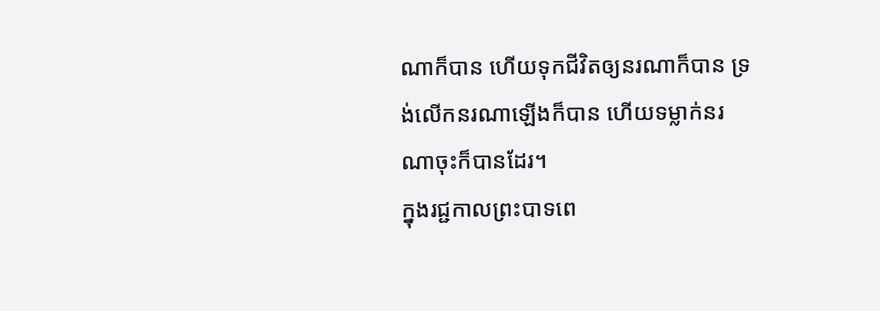ណាក៏បាន ហើយទុកជីវិតឲ្យនរណាក៏បាន ទ្រង់លើកនរណាឡើងក៏បាន ហើយទម្លាក់នរណាចុះក៏បានដែរ។
ក្នុងរជ្ជកាលព្រះបាទពេ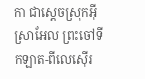កា ជាស្ដេចស្រុកអ៊ីស្រាអែល ព្រះចៅទីកឡាត-ពីលេស៊ើរ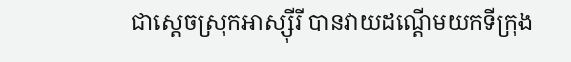ជាស្ដេចស្រុកអាស្ស៊ីរី បានវាយដណ្ដើមយកទីក្រុង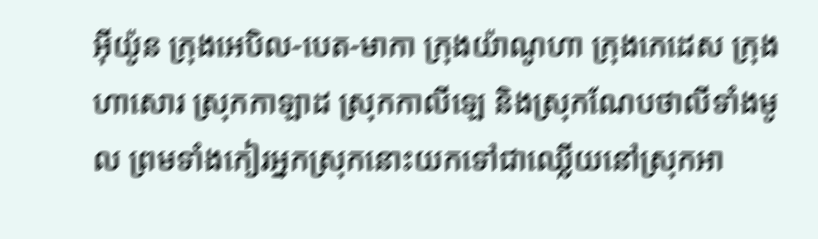អ៊ីយ៉ូន ក្រុងអេបិល-បេត-មាកា ក្រុងយ៉ាណូហា ក្រុងកេដេស ក្រុងហាសោរ ស្រុកកាឡាដ ស្រុកកាលីឡេ និងស្រុកណែបថាលីទាំងមូល ព្រមទាំងកៀរអ្នកស្រុកនោះយកទៅជាឈ្លើយនៅស្រុកអា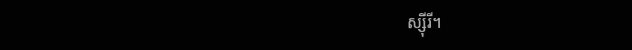ស្ស៊ីរី។